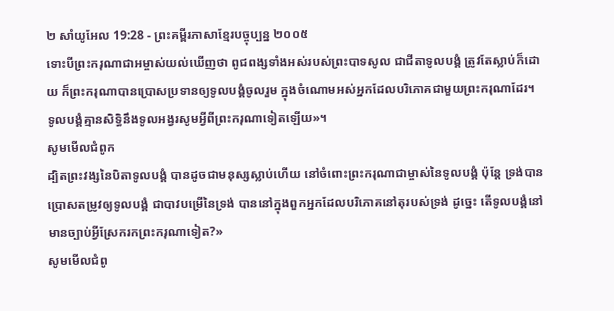២ សាំយូអែល 19:28 - ព្រះគម្ពីរភាសាខ្មែរបច្ចុប្បន្ន ២០០៥
ទោះបីព្រះករុណាជាអម្ចាស់យល់ឃើញថា ពូជពង្សទាំងអស់របស់ព្រះបាទសូល ជាជីតាទូលបង្គំ ត្រូវតែស្លាប់ក៏ដោយ ក៏ព្រះករុណាបានប្រោសប្រទានឲ្យទូលបង្គំចូលរួម ក្នុងចំណោមអស់អ្នកដែលបរិភោគជាមួយព្រះករុណាដែរ។ ទូលបង្គំគ្មានសិទ្ធិនឹងទូលអង្វរសូមអ្វីពីព្រះករុណាទៀតឡើយ»។
សូមមើលជំពូក
ដ្បិតព្រះវង្សនៃបិតាទូលបង្គំ បានដូចជាមនុស្សស្លាប់ហើយ នៅចំពោះព្រះករុណាជាម្ចាស់នៃទូលបង្គំ ប៉ុន្តែ ទ្រង់បានប្រោសតម្រូវឲ្យទូលបង្គំ ជាបាវបម្រើនៃទ្រង់ បាននៅក្នុងពួកអ្នកដែលបរិភោគនៅតុរបស់ទ្រង់ ដូច្នេះ តើទូលបង្គំនៅមានច្បាប់អ្វីស្រែករកព្រះករុណាទៀត?»
សូមមើលជំពូ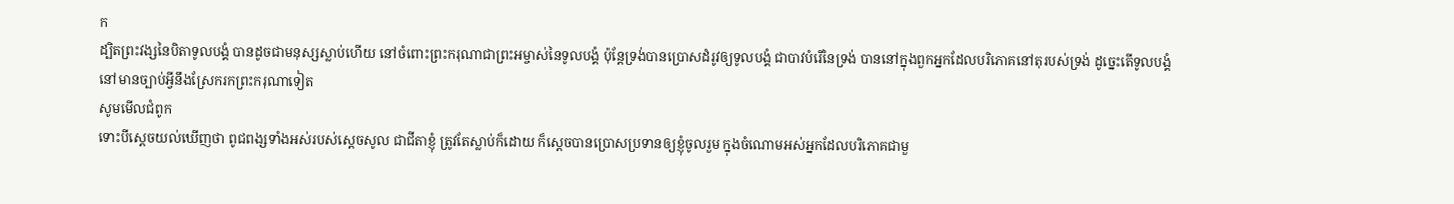ក
ដ្បិតព្រះវង្សនៃបិតាទូលបង្គំ បានដូចជាមនុស្សស្លាប់ហើយ នៅចំពោះព្រះករុណាជាព្រះអម្ចាស់នៃទូលបង្គំ ប៉ុន្តែទ្រង់បានប្រោសដំរូវឲ្យទូលបង្គំ ជាបាវបំរើនៃទ្រង់ បាននៅក្នុងពួកអ្នកដែលបរិភោគនៅតុរបស់ទ្រង់ ដូច្នេះតើទូលបង្គំនៅមានច្បាប់អ្វីនឹងស្រែករកព្រះករុណាទៀត
សូមមើលជំពូក
ទោះបីស្តេចយល់ឃើញថា ពូជពង្សទាំងអស់របស់ស្តេចសូល ជាជីតាខ្ញុំ ត្រូវតែស្លាប់ក៏ដោយ ក៏ស្តេចបានប្រោសប្រទានឲ្យខ្ញុំចូលរួម ក្នុងចំណោមអស់អ្នកដែលបរិភោគជាមួ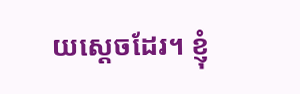យស្តេចដែរ។ ខ្ញុំ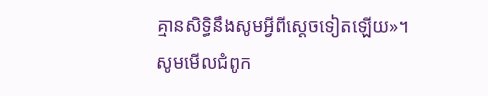គ្មានសិទ្ធិនឹងសូមអ្វីពីស្តេចទៀតឡើយ»។
សូមមើលជំពូក